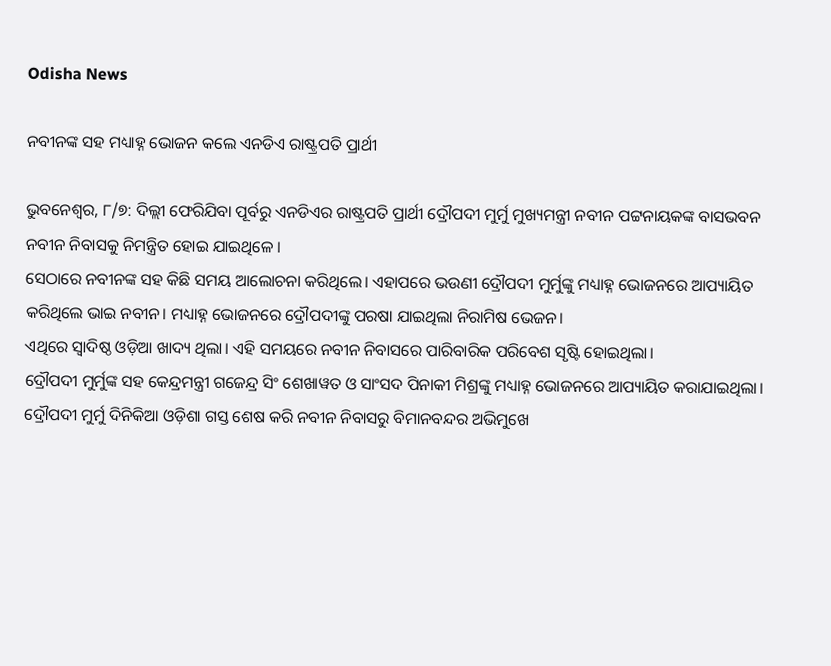Odisha News

ନବୀନଙ୍କ ସହ ମଧ୍ୟାହ୍ନ ଭୋଜନ କଲେ ଏନଡିଏ ରାଷ୍ଟ୍ରପତି ପ୍ରାର୍ଥୀ

ଭୁବନେଶ୍ବର, ୮/୭: ଦିଲ୍ଲୀ ଫେରିଯିବା ପୂର୍ବରୁ ଏନଡିଏର ରାଷ୍ଟ୍ରପତି ପ୍ରାର୍ଥୀ ଦ୍ରୌପଦୀ ମୁର୍ମୁ ମୁଖ୍ୟମନ୍ତ୍ରୀ ନବୀନ ପଟ୍ଟନାୟକଙ୍କ ବାସଭବନ ନବୀନ ନିବାସକୁ ନିମନ୍ତ୍ରିତ ହୋଇ ଯାଇଥିଳେ ।
ସେଠାରେ ନବୀନଙ୍କ ସହ କିଛି ସମୟ ଆଲୋଚନା କରିଥିଲେ। ଏହାପରେ ଭଉଣୀ ଦ୍ରୌପଦୀ ମୁର୍ମୁଙ୍କୁ ମଧ୍ୟାହ୍ନ ଭୋଜନରେ ଆପ୍ୟାୟିତ କରିଥିଲେ ଭାଇ ନବୀନ। ମଧ୍ୟାହ୍ନ ଭୋଜନରେ ଦ୍ରୌପଦୀଙ୍କୁ ପରଷା ଯାଇଥିଲା ନିରାମିଷ ଭେଜନ।
ଏଥିରେ ସ୍ବାଦିଷ୍ଠ ଓଡ଼ିଆ ଖାଦ୍ୟ ଥିଲା। ଏହି ସମୟରେ ନବୀନ ନିବାସରେ ପାରିବାରିକ ପରିବେଶ ସୃଷ୍ଟି ହୋଇଥିଲା।
ଦ୍ରୌପଦୀ ମୁର୍ମୁଙ୍କ ସହ କେନ୍ଦ୍ରମନ୍ତ୍ରୀ ଗଜେନ୍ଦ୍ର ସିଂ ଶେଖାୱତ ଓ ସାଂସଦ ପିନାକୀ ମିଶ୍ରଙ୍କୁ ମଧ୍ୟାହ୍ନ ଭୋଜନରେ ଆପ୍ୟାୟିତ କରାଯାଇଥିଲା। ଦ୍ରୌପଦୀ ମୁର୍ମୁ ଦିନିକିଆ ଓଡ଼ିଶା ଗସ୍ତ ଶେଷ କରି ନବୀନ ନିବାସରୁ ବିମାନବନ୍ଦର ଅଭିମୁଖେ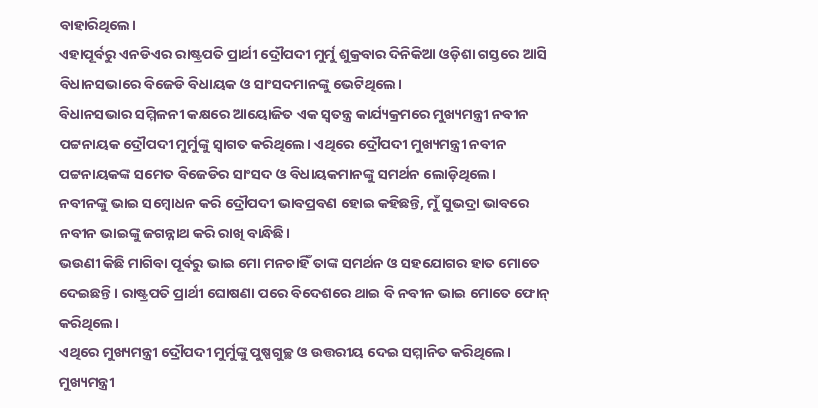ବାହାରିଥିଲେ।
ଏହାପୂର୍ବରୁ ଏନଡିଏର ରାଷ୍ଟ୍ରପତି ପ୍ରାର୍ଥୀ ଦ୍ରୌପଦୀ ମୁର୍ମୁ ଶୁକ୍ରବାର ଦିନିକିଆ ଓଡ଼ିଶା ଗସ୍ତରେ ଆସି ବିଧାନସଭାରେ ବିଜେଡି ବିଧାୟକ ଓ ସାଂସଦମାନଙ୍କୁ ଭେଟିଥିଲେ।
ବିଧାନସଭାର ସମ୍ମିଳନୀ କକ୍ଷରେ ଆୟୋଜିତ ଏକ ସ୍ବତନ୍ତ୍ର କାର୍ଯ୍ୟକ୍ରମରେ ମୁଖ୍ୟମନ୍ତ୍ରୀ ନବୀନ ପଟ୍ଟନାୟକ ଦ୍ରୌପଦୀ ମୁର୍ମୁଙ୍କୁ ସ୍ବାଗତ କରିଥିଲେ। ଏଥିରେ ଦ୍ରୌପଦୀ ମୁଖ୍ୟମନ୍ତ୍ରୀ ନବୀନ ପଟ୍ଟନାୟକଙ୍କ ସମେତ ବିଜେଡିର ସାଂସଦ ଓ ବିଧାୟକମାନଙ୍କୁ ସମର୍ଥନ ଲୋଡ଼ିଥିଲେ।
ନବୀନଙ୍କୁ ଭାଇ ସମ୍ବୋଧନ କରି ଦ୍ରୌପଦୀ ଭାବପ୍ରବଣ ହୋଇ କହିଛନ୍ତି, ମୁଁ ସୁଭଦ୍ରା ଭାବରେ ନବୀନ ଭାଇଙ୍କୁ ଜଗନ୍ନାଥ କରି ରାଖି ବାନ୍ଧିଛି।
ଭଉଣୀ କିଛି ମାଗିବା ପୂର୍ବରୁ ଭାଇ ମୋ ମନଚାହିଁ ତାଙ୍କ ସମର୍ଥନ ଓ ସହଯୋଗର ହାତ ମୋତେ ଦେଇଛନ୍ତି। ରାଷ୍ଟ୍ରପତି ପ୍ରାର୍ଥୀ ଘୋଷଣା ପରେ ବିଦେଶରେ ଥାଇ ବି ନବୀନ ଭାଇ ମୋତେ ଫୋନ୍ କରିଥିଲେ।
ଏଥିରେ ମୁଖ୍ୟମନ୍ତ୍ରୀ ଦ୍ରୌପଦୀ ମୁର୍ମୁଙ୍କୁ ପୁଷ୍ପଗୁଚ୍ଛ ଓ ଉତ୍ତରୀୟ ଦେଇ ସମ୍ମାନିତ କରିଥିଲେ। ମୁଖ୍ୟମନ୍ତ୍ରୀ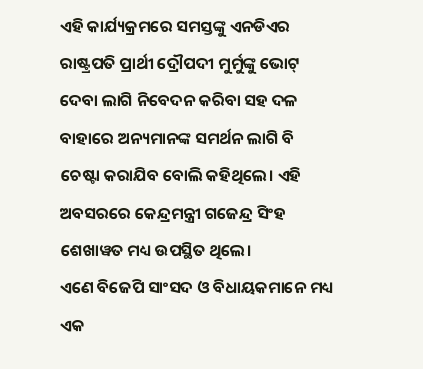ଏହି କାର୍ଯ୍ୟକ୍ରମରେ ସମସ୍ତଙ୍କୁ ଏନଡିଏର ରାଷ୍ଟ୍ରପତି ପ୍ରାର୍ଥୀ ଦ୍ରୌପଦୀ ମୁର୍ମୁଙ୍କୁ ଭୋଟ୍ ଦେବା ଲାଗି ନିବେଦନ କରିବା ସହ ଦଳ ବାହାରେ ଅନ୍ୟମାନଙ୍କ ସମର୍ଥନ ଲାଗି ବି ଚେଷ୍ଟା କରାଯିବ ବୋଲି କହିଥିଲେ। ଏହି ଅବସରରେ କେନ୍ଦ୍ରମନ୍ତ୍ରୀ ଗଜେନ୍ଦ୍ର ସିଂହ ଶେଖାୱତ ମଧ୍ୟ ଉପସ୍ଥିତ ଥିଲେ।
ଏଣେ ବିଜେପି ସାଂସଦ ଓ ବିଧାୟକମାନେ ମଧ୍ୟ ଏକ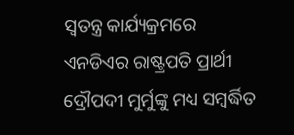ସ୍ବତନ୍ତ୍ର କାର୍ଯ୍ୟକ୍ରମରେ ଏନଡିଏର ରାଷ୍ଟ୍ରପତି ପ୍ରାର୍ଥୀ ଦ୍ରୌପଦୀ ମୁର୍ମୁଙ୍କୁ ମଧ୍ୟ ସମ୍ବର୍ଦ୍ଧିତ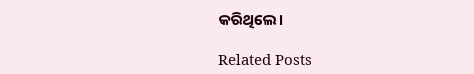କରିଥିଲେ।

Related Posts